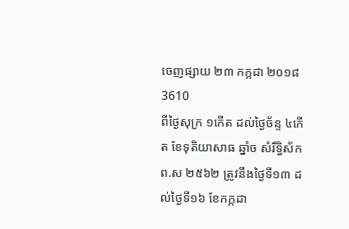ចេញផ្សាយ ២៣ កក្កដា ២០១៨
3610
ពីថ្ងៃសុក្រ ១កើត ដល់ថ្ងៃច័ន្ទ ៤កើត ខែទុតិយាសាធ ឆ្នាំច សំរឹទ្ធិស័ក ព.ស ២៥៦២ ត្រូវនឹងថ្ងៃទី១៣ ដល់ថ្ងៃទី១៦ ខែកក្កដា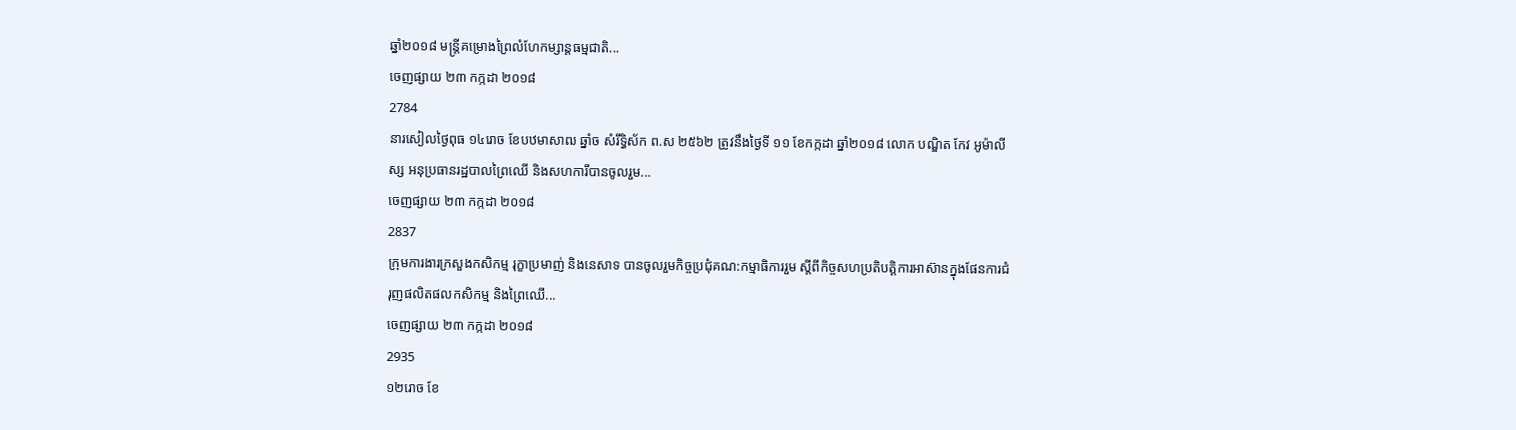ឆ្នាំ២០១៨ មន្ត្រីគម្រោងព្រៃលំហែកម្សាន្តធម្មជាតិ...
ចេញផ្សាយ ២៣ កក្កដា ២០១៨
2784
នារសៀលថ្ងៃពុធ ១៤រោច ខែបឋមាសាឍ ឆ្នាំច សំរឹទ្ធិស័ក ព.ស ២៥៦២ ត្រូវនឹងថ្ងៃទី ១១ ខែកក្កដា ឆ្នាំ២០១៨ លោក បណ្ឌិត កែវ អូម៉ាលីស្ស អនុប្រធានរដ្ឋបាលព្រៃឈើ និងសហការីបានចូលរួម...
ចេញផ្សាយ ២៣ កក្កដា ២០១៨
2837
ក្រុមការងារក្រសួងកសិកម្ម រុក្ខាប្រមាញ់ និងនេសាទ បានចូលរួមកិច្ចប្រជុំគណ:កម្មាធិការរួម ស្តីពីកិច្ចសហប្រតិបត្តិការអាស៊ានក្នុងផែនការជំរុញផលិតផលកសិកម្ម និងព្រៃឈេី...
ចេញផ្សាយ ២៣ កក្កដា ២០១៨
2935
១២រោច ខែ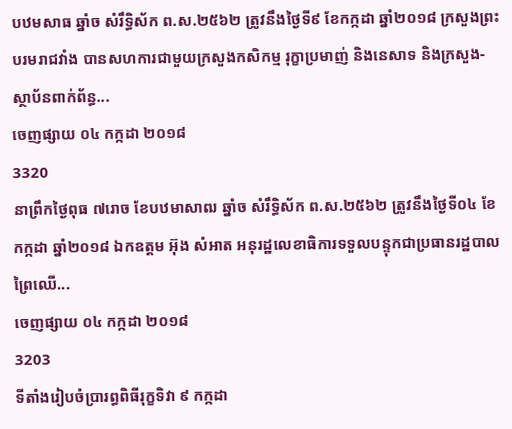បឋមសាធ ឆ្នាំច សំរឹទ្ធិស័ក ព.ស.២៥៦២ ត្រូវនឹងថ្ងៃទី៩ ខែកក្កដា ឆ្នាំ២០១៨ ក្រសួងព្រះបរមរាជវាំង បានសហការជាមួយក្រសួងកសិកម្ម រុក្ខាប្រមាញ់ និងនេសាទ និងក្រសួង-ស្ថាប័នពាក់ព័ន្ធ...
ចេញផ្សាយ ០៤ កក្កដា ២០១៨
3320
នាព្រឹកថ្ងៃពុធ ៧រោច ខែបឋមាសាឍ ឆ្នាំច សំរឹទ្ធិស័ក ព.ស.២៥៦២ ត្រូវនឹងថ្ងៃទី០៤ ខែកក្កដា ឆ្នាំ២០១៨ ឯកឧត្តម អ៊ុង សំអាត អនុរដ្ឋលេខាធិការទទួលបន្ទុកជាប្រធានរដ្ឋបាលព្រៃឈើ...
ចេញផ្សាយ ០៤ កក្កដា ២០១៨
3203
ទីតាំងរៀបចំប្រារព្ធពិធីរុក្ខទិវា ៩ កក្កដា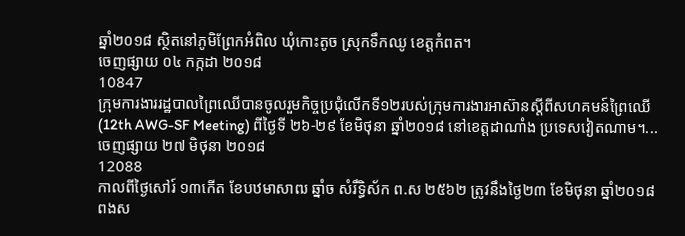ឆ្នាំ២០១៨ ស្ថិតនៅភូមិព្រែកអំពិល ឃុំកោះតូច ស្រុកទឹកឈូ ខេត្តកំពត។
ចេញផ្សាយ ០៤ កក្កដា ២០១៨
10847
ក្រុមការងាររដ្ឋបាលព្រៃឈើបានចូលរួមកិច្ចប្រជុំលើកទី១២របស់ក្រុមការងារអាស៊ានស្តីពីសហគមន៍ព្រៃឈើ (12th AWG-SF Meeting) ពីថ្ងៃទី ២៦-២៩ ខែមិថុនា ឆ្នាំ២០១៨ នៅខេត្តដាណាំង ប្រទេសវៀតណាម។...
ចេញផ្សាយ ២៧ មិថុនា ២០១៨
12088
កាលពីថ្ងៃសៅរ៍ ១៣កើត ខែបឋមាសាឍ ឆ្នាំច សំរឹទ្ធិស័ក ព.ស ២៥៦២ ត្រូវនឹងថ្ងៃ២៣ ខែមិថុនា ឆ្នាំ២០១៨ ពងស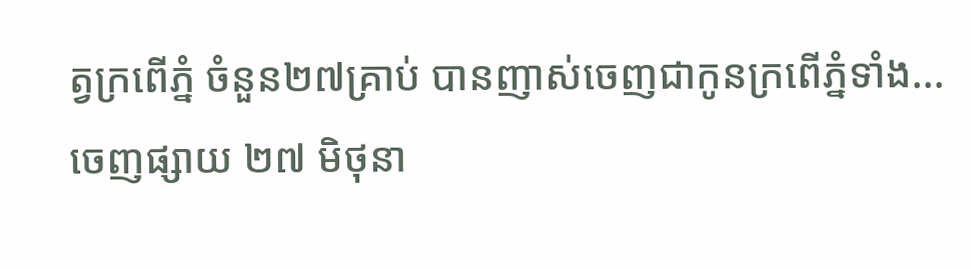ត្វក្រពើភ្នំ ចំនួន២៧គ្រាប់ បានញាស់ចេញជាកូនក្រពើភ្នំទាំង...
ចេញផ្សាយ ២៧ មិថុនា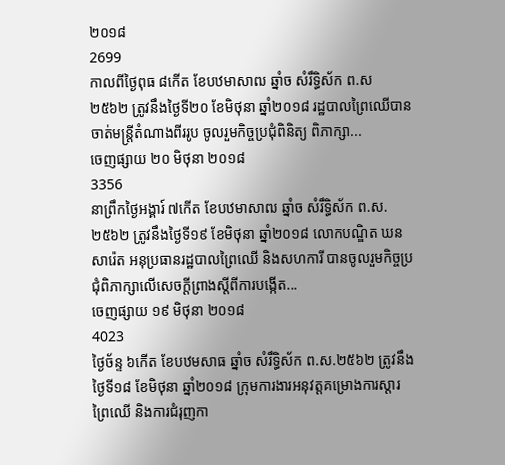២០១៨
2699
កាលពីថ្ងៃពុធ ៨កើត ខែបឋមាសាឍ ឆ្នាំច សំរឹទ្ធិស័ក ព.ស ២៥៦២ ត្រូវនឹងថ្ងៃទី២០ ខែមិថុនា ឆ្នាំ២០១៨ រដ្ឋបាលព្រៃឈើបានចាត់មន្ត្រីតំណាងពីររូប ចូលរួមកិច្ចប្រជុំពិនិត្យ ពិភាក្សា...
ចេញផ្សាយ ២០ មិថុនា ២០១៨
3356
នាព្រឹកថ្ងៃអង្គារ៍ ៧កើត ខែបឋមាសាឍ ឆ្នាំច សំរឹទ្ធិស័ក ព.ស.២៥៦២ ត្រូវនឹងថ្ងៃទី១៩ ខែមិថុនា ឆ្នាំ២០១៨ លោកបណ្ឌិត ឃន សារ៉េត អនុប្រធានរដ្ឋបាលព្រៃឈើ និងសហការី បានចូលរួមកិច្ចប្រជុំពិភាក្សាលើសេចក្តីព្រាងស្តីពីការបង្កើត...
ចេញផ្សាយ ១៩ មិថុនា ២០១៨
4023
ថ្ងៃច័ន្ទ ៦កើត ខែបឋមសាធ ឆ្នាំច សំរឹទ្ធិស័ក ព.ស.២៥៦២ ត្រូវនឹងថ្ងៃទី១៨ ខែមិថុនា ឆ្នាំ២០១៨ ក្រុមការងារអនុវត្តគម្រោងការស្តារព្រៃឈើ និងការជំរុញកា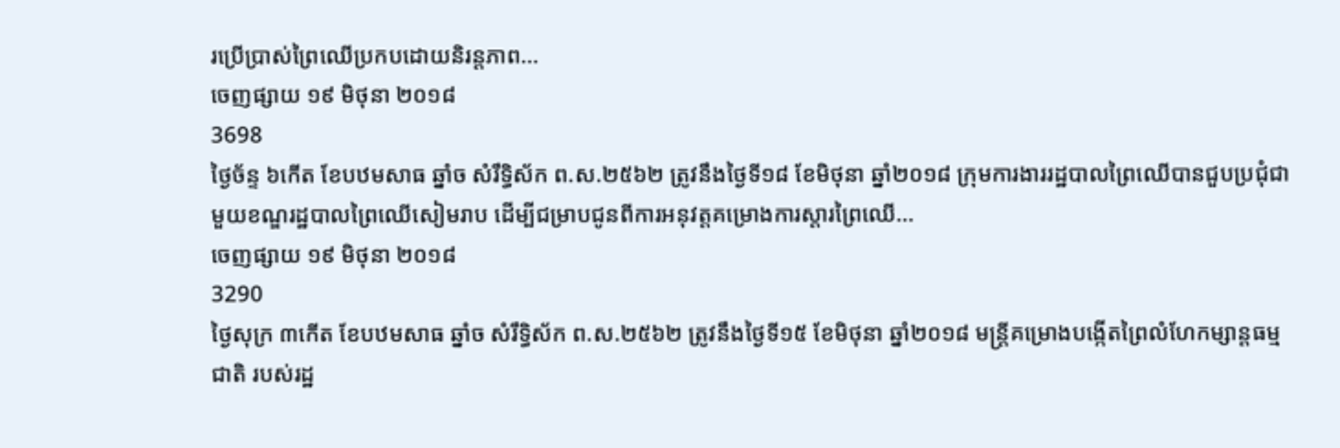រប្រើប្រាស់ព្រៃឈើប្រកបដោយនិរន្តភាព...
ចេញផ្សាយ ១៩ មិថុនា ២០១៨
3698
ថ្ងៃច័ន្ទ ៦កើត ខែបឋមសាធ ឆ្នាំច សំរឹទ្ធិស័ក ព.ស.២៥៦២ ត្រូវនឹងថ្ងៃទី១៨ ខែមិថុនា ឆ្នាំ២០១៨ ក្រុមការងាររដ្ឋបាលព្រៃឈើបានជួបប្រជុំជាមួយខណ្ឌរដ្ឋបាលព្រៃឈើសៀមរាប ដើម្បីជម្រាបជូនពីការអនុវត្តគម្រោងការស្តារព្រៃឈើ...
ចេញផ្សាយ ១៩ មិថុនា ២០១៨
3290
ថ្ងៃសុក្រ ៣កើត ខែបឋមសាធ ឆ្នាំច សំរឹទ្ធិស័ក ព.ស.២៥៦២ ត្រូវនឹងថ្ងៃទី១៥ ខែមិថុនា ឆ្នាំ២០១៨ មន្ត្រីគម្រោងបង្កើតព្រៃលំហែកម្សាន្តធម្មជាតិ របស់រដ្ឋ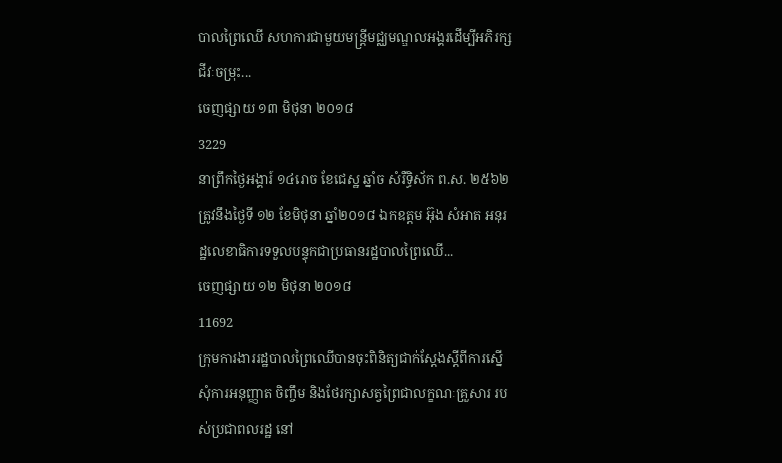បាលព្រៃឈើ សហការជាមួយមន្រ្តីមជ្ឈមណ្ឌលអង្គរដើម្បីអភិរក្សជីវៈចម្រុះ...
ចេញផ្សាយ ១៣ មិថុនា ២០១៨
3229
នាព្រឹកថ្ងៃអង្គារ៍ ១៤រោច ខែជេស្ឋ ឆ្នាំច សំរឺទ្ធិស័ក ព.ស. ២៥៦២ ត្រូវនឹងថ្ងៃទី ១២ ខែមិថុនា ឆ្នាំ២០១៨ ឯកឧត្តម អ៊ុង សំអាត អនុរដ្ឋលេខាធិការទទួលបន្ទុកជាប្រធានរដ្ឋបាលព្រៃឈើ...
ចេញផ្សាយ ១២ មិថុនា ២០១៨
11692
ក្រុមការងាររដ្ឋបាលព្រៃឈើបានចុះពិនិត្យជាក់ស្តែងស្តីពីការស្នើសុំការអនុញ្ញាត ចិញ្ចឹម និងថែរក្សាសត្វព្រៃជាលក្ខណៈគ្រួសារ របស់ប្រជាពលរដ្ឋ នៅ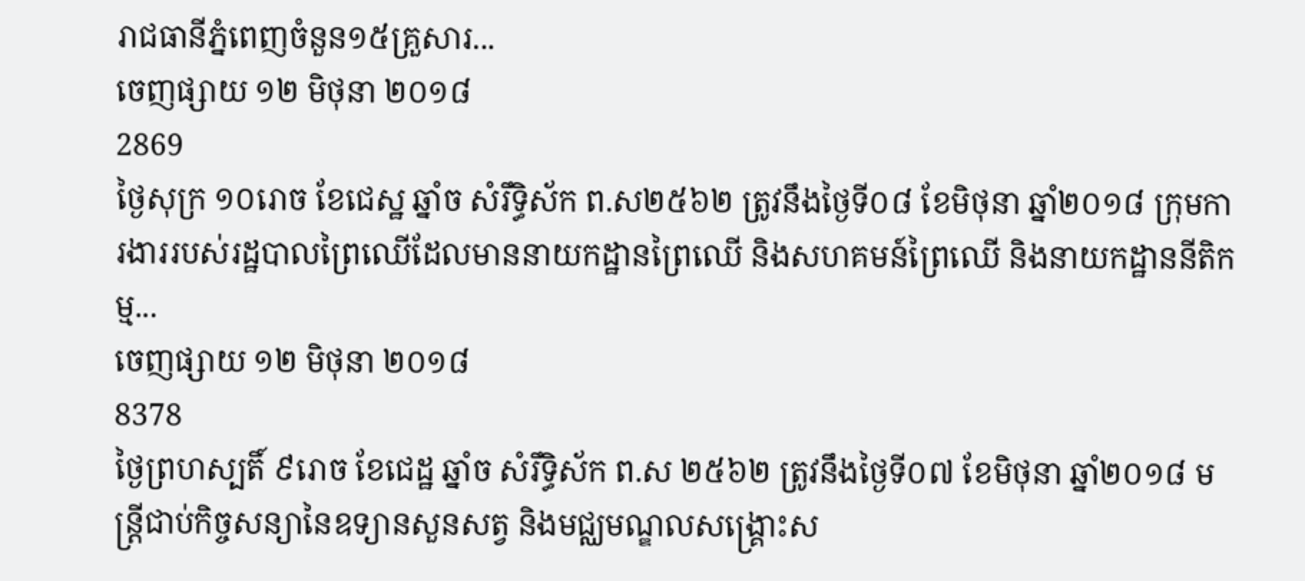រាជធានីភ្នំពេញចំនួន១៥គ្រួសារ...
ចេញផ្សាយ ១២ មិថុនា ២០១៨
2869
ថ្ងៃសុក្រ ១០រោច ខែជេស្ឋ ឆ្នាំច សំរឹទ្ធិស័ក ព.ស២៥៦២ ត្រូវនឹងថ្ងៃទី០៨ ខែមិថុនា ឆ្នាំ២០១៨ ក្រុមការងាររបស់រដ្ឋបាលព្រៃឈើដែលមាននាយកដ្ឋានព្រៃឈើ និងសហគមន៍ព្រៃឈើ និងនាយកដ្ឋាននីតិកម្ម...
ចេញផ្សាយ ១២ មិថុនា ២០១៨
8378
ថ្ងៃព្រហស្បតិ៍ ៩រោច ខែជេដ្ឋ ឆ្នាំច សំរឹទ្ធិស័ក ព.ស ២៥៦២ ត្រូវនឹងថ្ងៃទី០៧ ខែមិថុនា ឆ្នាំ២០១៨ មន្ត្រីជាប់កិច្ចសន្យានៃឧទ្យានសួនសត្វ និងមជ្ឈមណ្ឌលសង្គ្រោះស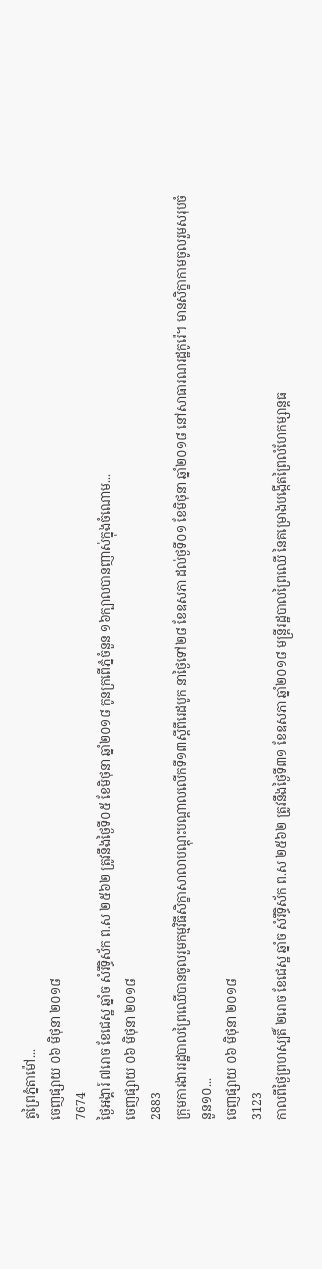ត្វព្រៃភ្នំតាម៉ៅ...
ចេញផ្សាយ ០៦ មិថុនា ២០១៨
7674
ថ្ងៃអង្គារ៍ ៧រោច ខែជេស្ឋ ឆ្នាំច សំរឹទ្ធិស័ក ព.ស ២៥៦២ ត្រូវនឹងថ្ងៃទី០៥ ខែមិថុនា ឆ្នាំ២០១៨ កូនក្រពើភ្នំចំនួន ១៦ក្បាលបានញាស់ក្នុងចំណោម...
ចេញផ្សាយ ០៦ មិថុនា ២០១៨
2883
ក្រុមការងាររដ្ឋបាលព្រៃឈើបានចូលរួមកម្មវិធីសិក្ខាសាលាបណ្តុះបណ្តាលលើកទី១៣ស្តីពីរេដបូក នាថ្ងៃទៅ២៨ ខែឧសភា ដល់ថ្ងទី០១ ខែមិថុនា ឆ្នាំ២០១៨ នៅសាធារណរដ្ឋកូរ៉េ។ មានសិក្ខាកាមចូលរួមសរុបចំនួន១០...
ចេញផ្សាយ ០៦ មិថុនា ២០១៨
3123
កាលពីថ្ងៃព្រហស្បតិ៍ ២រោច ខែជេស្ឋ ឆ្នាំច សំរឹទ្ធិស័ក ព.ស ២៥៦២ ត្រូវនឹងថ្ងៃទី៣១ ខែឧសភា ឆ្នាំ២០១៨ មន្រ្តីរដ្ឋបាលព្រៃឈើ នៃគម្រោងបង្កើតព្រៃលំហែកម្សាន្តធ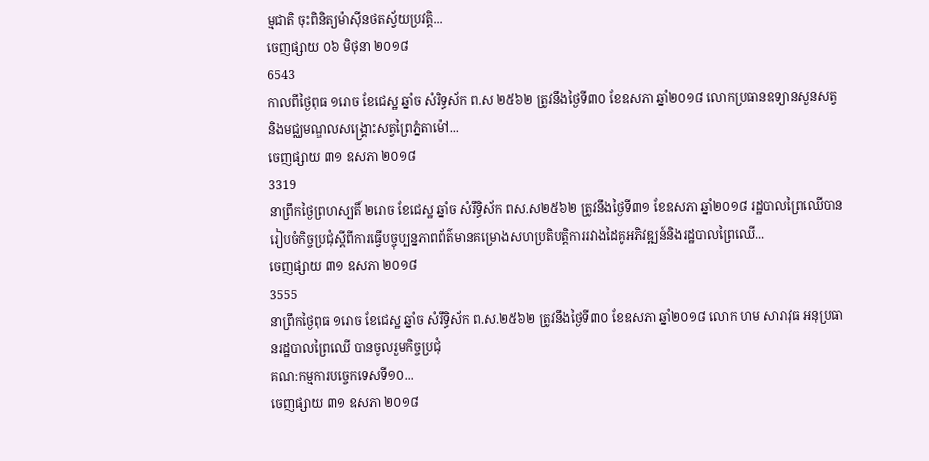ម្មជាតិ ចុះពិនិត្យម៉ាស៊ីនថតស្វ័យប្រវត្តិ...
ចេញផ្សាយ ០៦ មិថុនា ២០១៨
6543
កាលពីថ្ងៃពុធ ១រោច ខែជេស្ឋ ឆ្នាំច សំរិទ្ធស័ក ព.ស ២៥៦២ ត្រូវនឹងថ្ងៃទី៣០ ខែឧសភា ឆ្នាំ២០១៨ លោកប្រធានឧទ្យានសួនសត្វ និងមជ្ឈមណ្ឌលសង្គ្រោះសត្វព្រៃភ្នំតាម៉ៅ...
ចេញផ្សាយ ៣១ ឧសភា ២០១៨
3319
នាព្រឹកថ្ងៃព្រហស្បតិ៍ ២រោច ខែជេស្ឋ ឆ្នាំច សំរឹទ្ធិស័ក ពស.ស២៥៦២ ត្រូវនឹងថ្ងៃទី៣១ ខែឧសភា ឆ្នាំ២០១៨ រដ្ឋបាលព្រៃឈើបានរៀបចំកិច្ចប្រជុំស្តីពីការធ្វើបច្ចុប្បន្នភាពព័ត៌មានគម្រោងសហប្រតិបត្តិការរវាងដៃគូអភិវឌ្ឍន៍និងរដ្ឋបាលព្រៃឈើ...
ចេញផ្សាយ ៣១ ឧសភា ២០១៨
3555
នាព្រឹកថ្ងៃពុធ ១រោច ខែជេស្ឋ ឆ្នាំច សំរឹទ្ធិស័ក ព.ស.២៥៦២ ត្រូវនឹងថ្ងៃទី៣០ ខែឧសភា ឆ្នាំ២០១៨ លោក ហម សារាវុធ អនុប្រធានរដ្ឋបាលព្រៃឈើ បានចូលរួមកិច្ចប្រជុំ
គណ:កម្មការបច្ចេកទេសទី១០...
ចេញផ្សាយ ៣១ ឧសភា ២០១៨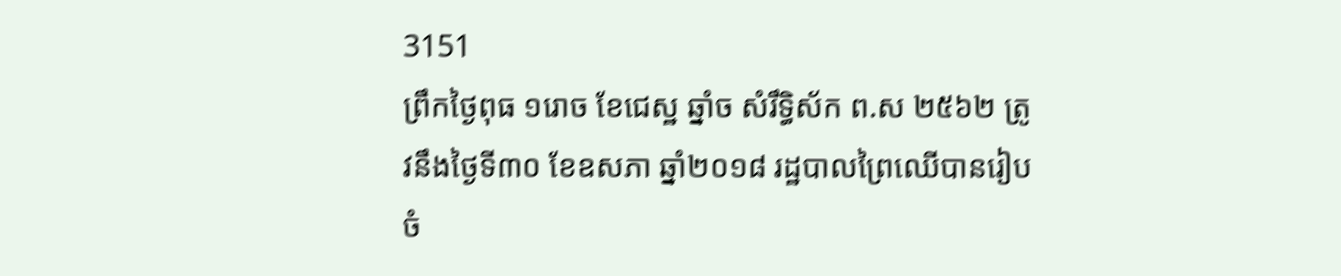3151
ព្រឹកថ្ងៃពុធ ១រោច ខែជេស្ឋ ឆ្នាំច សំរឹទ្ធិស័ក ព.ស ២៥៦២ ត្រូវនឹងថ្ងៃទី៣០ ខែឧសភា ឆ្នាំ២០១៨ រដ្ឋបាលព្រៃឈើបានរៀបចំ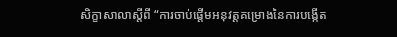សិក្ខាសាលាស្តីពី “ការចាប់ផ្តើមអនុវត្តគម្រោងនៃការបង្កើត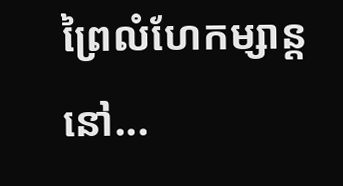ព្រៃលំហែកម្សាន្តនៅ...